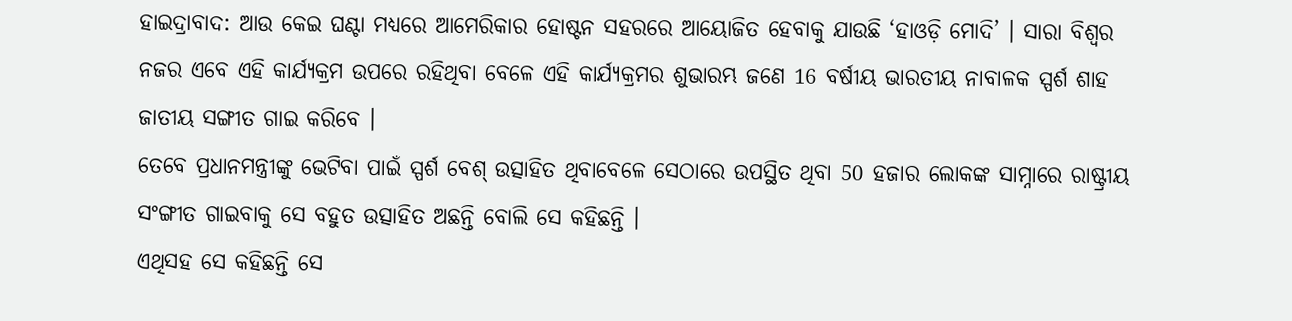ହାଇଦ୍ରାବାଦ: ଆଉ କେଇ ଘଣ୍ଟା ମଧ୍ୟରେ ଆମେରିକାର ହୋଷ୍ଟନ ସହରରେ ଆୟୋଜିତ ହେବାକୁ ଯାଉଛି ‘ହାଓଡ଼ି ମୋଦି’ । ସାରା ବିଶ୍ବର ନଜର ଏବେ ଏହି କାର୍ଯ୍ୟକ୍ରମ ଉପରେ ରହିଥିବା ବେଳେ ଏହି କାର୍ଯ୍ୟକ୍ରମର ଶୁଭାରମ୍ଭ ଜଣେ 16 ବର୍ଷୀୟ ଭାରତୀୟ ନାବାଳକ ସ୍ପର୍ଶ ଶାହ ଜାତୀୟ ସଙ୍ଗୀତ ଗାଇ କରିବେ ।
ତେବେ ପ୍ରଧାନମନ୍ତ୍ରୀଙ୍କୁ ଭେଟିବା ପାଇଁ ସ୍ପର୍ଶ ବେଶ୍ ଉତ୍ସାହିତ ଥିବାବେଳେ ସେଠାରେ ଉପସ୍ଥିତ ଥିବା 50 ହଜାର ଲୋକଙ୍କ ସାମ୍ନାରେ ରାଷ୍ଟ୍ରୀୟ ସଂଙ୍ଗୀତ ଗାଇବାକୁ ସେ ବହୁତ ଉତ୍ସାହିତ ଅଛନ୍ତି ବୋଲି ସେ କହିଛନ୍ତି ।
ଏଥିସହ ସେ କହିଛନ୍ତି ସେ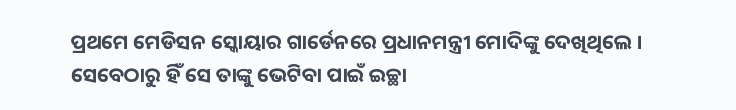ପ୍ରଥମେ ମେଡିସନ ସ୍କୋୟାର ଗାର୍ଡେନରେ ପ୍ରଧାନମନ୍ତ୍ରୀ ମୋଦିଙ୍କୁ ଦେଖିଥିଲେ । ସେବେଠାରୁ ହିଁ ସେ ତାଙ୍କୁ ଭେଟିବା ପାଇଁ ଇଚ୍ଛା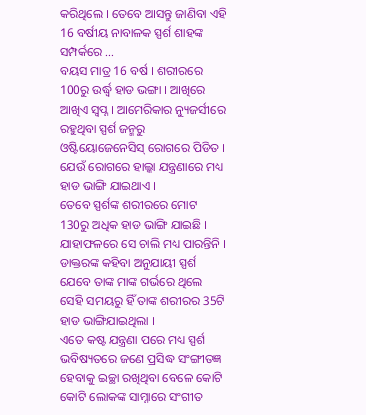କରିଥିଲେ । ତେବେ ଆସନ୍ତୁ ଜାଣିବା ଏହି 16 ବର୍ଷୀୟ ନାବାଳକ ସ୍ପର୍ଶ ଶାହଙ୍କ ସମ୍ପର୍କରେ ...
ବୟସ ମାତ୍ର 16 ବର୍ଷ । ଶରୀରରେ 100ରୁ ଉର୍ଦ୍ଧ୍ବ ହାଡ ଭଙ୍ଗା । ଆଖିରେ ଆଖିଏ ସ୍ବପ୍ନ । ଆମେରିକାର ନ୍ୟୁଜର୍ସୀରେ ରହୁଥିବା ସ୍ପର୍ଶ ଜନ୍ମରୁ ଓଷ୍ଟିୟୋଜେନେସିସ୍ ରୋଗରେ ପିଡିତ । ଯେଉଁ ରୋଗରେ ହାଲ୍କା ଯନ୍ତ୍ରଣାରେ ମଧ୍ୟ ହାଡ ଭାଙ୍ଗି ଯାଇଥାଏ ।
ତେବେ ସ୍ପର୍ଶଙ୍କ ଶରୀରରେ ମୋଟ 130ରୁ ଅଧିକ ହାଡ ଭାଙ୍ଗି ଯାଇଛି । ଯାହାଫଳରେ ସେ ଚାଲି ମଧ୍ୟ ପାରନ୍ତିନି । ଡାକ୍ତରଙ୍କ କହିବା ଅନୁଯାୟୀ ସ୍ପର୍ଶ ଯେବେ ତାଙ୍କ ମାଙ୍କ ଗର୍ଭରେ ଥିଲେ ସେହି ସମୟରୁ ହିଁ ତାଙ୍କ ଶରୀରର 35ଟି ହାଡ ଭାଙ୍ଗିଯାଇଥିଲା ।
ଏତେ କଷ୍ଟ ଯନ୍ତ୍ରଣା ପରେ ମଧ୍ୟ ସ୍ପର୍ଶ ଭବିଷ୍ୟତରେ ଜଣେ ପ୍ରସିଦ୍ଧ ସଂଙ୍ଗୀତଜ୍ଞ ହେବାକୁ ଇଚ୍ଛା ରଖିଥିବା ବେଳେ କୋଟି କୋଟି ଲୋକଙ୍କ ସାମ୍ନାରେ ସଂଗୀତ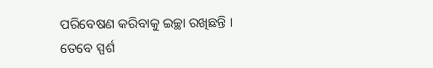ପରିବେଷଣ କରିବାକୁ ଇଚ୍ଛା ରଖିଛନ୍ତି । ତେବେ ସ୍ପର୍ଶ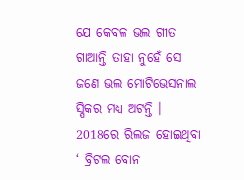ଯେ କେବଳ ଭଲ ଗୀତ ଗାଆନ୍ତି ତାହା ନୁହେଁ ସେ ଜଣେ ଭଲ ମୋଟିଭେସନାଲ ସ୍ପିକର ମଧ୍ୟ ଅଟନ୍ତି । 2018ରେ ରିଲଜ ହୋଇଥିବା ‘ ବ୍ରିଟଲ ବୋନ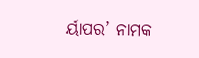ର୍ୟାପର’ ନାମକ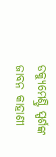ଡକ୍ୟୁମେଣ୍ଟ୍ରି ସ୍ପର୍ଶଙ୍କ ଜାବନ କାହାଣୀ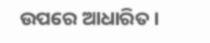ଉପରେ ଆଧାରିତ ।